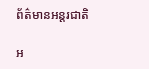ព័ត៌មានអន្តរជាតិ

អ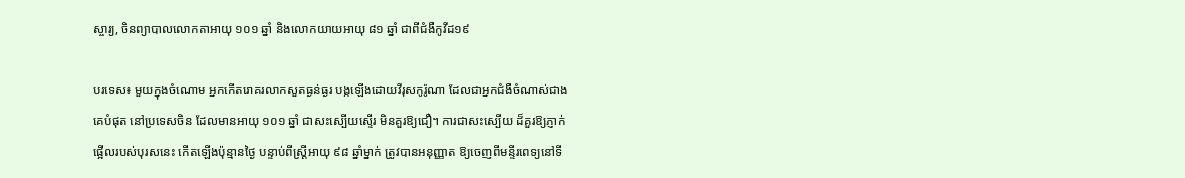ស្ចារ្យ, ចិនព្យាបាលលោកតាអាយុ ១០១ ឆ្នាំ និងលោកយាយអាយុ ៨១ ឆ្នាំ ជាពីជំងឺកូវីដ១៩

បរទេស៖ មួយក្នុងចំណោម អ្នកកើតរោគរលាកសួតធ្ងន់ធ្ងរ បង្កឡើងដោយវីរុសកូរ៉ូណា ដែលជាអ្នកជំងឺចំណាស់ជាងគេបំផុត នៅប្រទេសចិន ដែលមានអាយុ ១០១ ឆ្នាំ ជាសះស្បើយស្ទើរ មិនគួរឱ្យជឿ។ ការជាសះស្បើយ ដ៏គួរឱ្យភ្ញាក់ផ្អើលរបស់បុរសនេះ កើតឡើងប៉ុន្មានថ្ងៃ បន្ទាប់ពីស្ត្រីអាយុ ៩៨ ឆ្នាំម្នាក់ ត្រូវបានអនុញ្ញាត ឱ្យចេញពីមន្ទីរពេទ្យនៅទី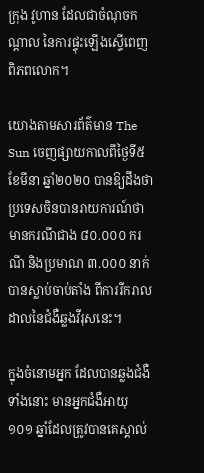ក្រុង វូហាន ដែលជាចំណុចកណ្តាល នៃការផ្ទុះឡើងស្ទើពេញពិភពលោក។

យោងតាមសារព័ត៌មាន The Sun ចេញផ្សាយកាលពីថ្ងៃទី៥ ខែមីនា ឆ្នាំ២០២០ បានឱ្យដឹងថា ប្រទេសចិនបានរាយការណ៍ថា មានករណីជាង ៨០.០០០ ករណី និងប្រមាណ ៣.០០០ នាក់បានស្លាប់ចាប់តាំង ពីការរីករាលដាលនៃជំងឺឆ្លងវីរុសនេះ។

ក្នុងចំនោមអ្នក ដែលបានឆ្លងជំងឺទាំងនោះ មានអ្នកជំងឺអាយុ ១០១ ឆ្នាំដែលត្រូវបានគេស្គាល់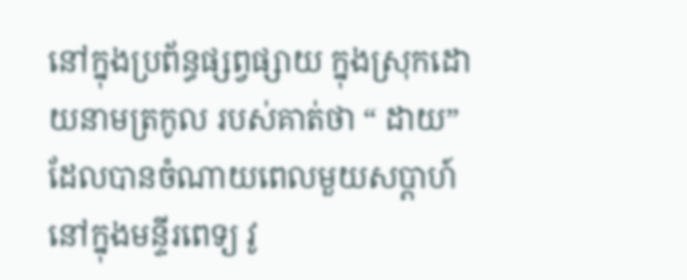នៅក្នុងប្រព័ន្ធផ្សព្វផ្សាយ ក្នុងស្រុកដោយនាមត្រកូល របស់គាត់ថា “ ដាយ” ដែលបានចំណាយពេលមួយសប្តាហ៍ នៅក្នុងមន្ទីរពេទ្យ វូ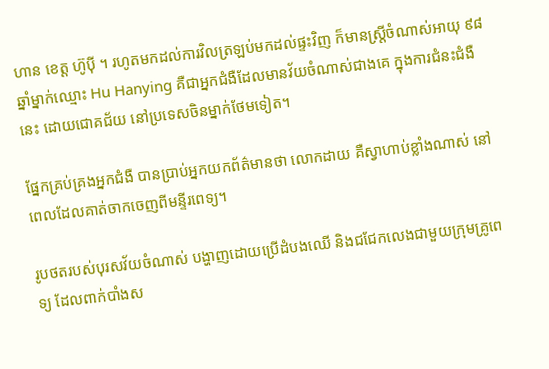ហាន ខេត្ត ហ៊ូប៉ី ។ រហូតមកដល់ការវិលត្រឡប់មកដល់ផ្ទះវិញ ក៏មានស្ត្រីចំណាស់អាយុ ៩៨ ឆ្នាំម្នាក់ឈ្មោះ Hu Hanying គឺជាអ្នកជំងឺដែលមានវ័យចំណាស់ជាងគេ ក្នុងការជំនះជំងឺនេះ ដោយជោគជ័យ នៅប្រទេសចិនម្នាក់ថែមទៀត។

ផ្នែកគ្រប់គ្រងអ្នកជំងឺ បានប្រាប់អ្នកយកព័ត៌មានថា លោកដាយ គឺស្វាហាប់ខ្លាំងណាស់ នៅពេលដែលគាត់ចាកចេញពីមន្ទីរពេទ្យ។

រូបថតរបស់បុរសវ័យចំណាស់ បង្ហាញដោយប្រើដំបងឈើ និងជជែកលេងជាមួយក្រុមគ្រូពេទ្យ ដែលពាក់បាំងស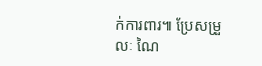ក់ការពារ៕ ប្រែសម្រួលៈ ណៃ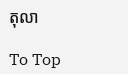តុលា

To Top